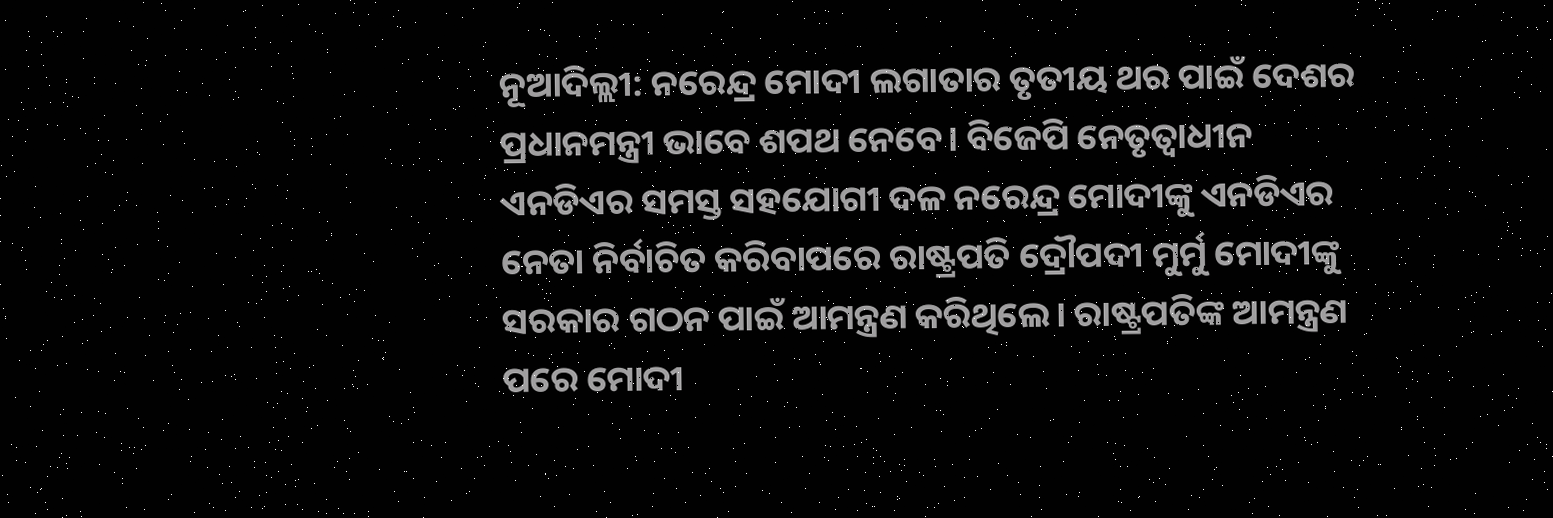ନୂଆଦିଲ୍ଲୀ: ନରେନ୍ଦ୍ର ମୋଦୀ ଲଗାତାର ତୃତୀୟ ଥର ପାଇଁ ଦେଶର ପ୍ରଧାନମନ୍ତ୍ରୀ ଭାବେ ଶପଥ ନେବେ। ବିଜେପି ନେତୃତ୍ବାଧୀନ ଏନଡିଏର ସମସ୍ତ ସହଯୋଗୀ ଦଳ ନରେନ୍ଦ୍ର ମୋଦୀଙ୍କୁ ଏନଡିଏର ନେତା ନିର୍ବାଚିତ କରିବାପରେ ରାଷ୍ଟ୍ରପତି ଦ୍ରୌପଦୀ ମୁର୍ମୁ ମୋଦୀଙ୍କୁ ସରକାର ଗଠନ ପାଇଁ ଆମନ୍ତ୍ରଣ କରିଥିଲେ। ରାଷ୍ଟ୍ରପତିଙ୍କ ଆମନ୍ତ୍ରଣ ପରେ ମୋଦୀ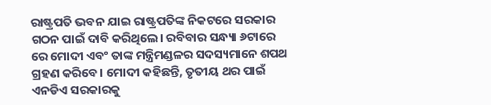ରାଷ୍ଟ୍ରପତି ଭବନ ଯାଇ ରାଷ୍ଟ୍ରପତିଙ୍କ ନିକଟରେ ସରକାର ଗଠନ ପାଇଁ ଦାବି କରିଥିଲେ। ରବିବାର ସନ୍ଧ୍ୟା ୬ଟାରେ ରେ ମୋଦୀ ଏବଂ ତାଙ୍କ ମନ୍ତ୍ରିମଣ୍ଡଳର ସଦସ୍ୟମାନେ ଶପଥ ଗ୍ରହଣ କରିବେ। ମୋଦୀ କହିଛନ୍ତି, ତୃତୀୟ ଥର ପାଇଁ ଏନଡିଏ ସରକାରକୁ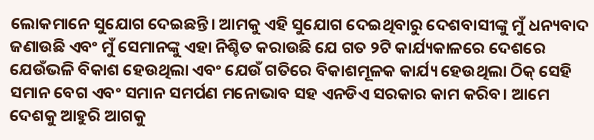ଲୋକମାନେ ସୁଯୋଗ ଦେଇଛନ୍ତି। ଆମକୁ ଏହି ସୁଯୋଗ ଦେଇଥିବାରୁ ଦେଶବାସୀଙ୍କୁ ମୁଁ ଧନ୍ୟବାଦ ଜଣାଉଛି ଏବଂ ମୁଁ ସେମାନଙ୍କୁ ଏହା ନିଶ୍ଚିତ କରାଉଛି ଯେ ଗତ ୨ଟି କାର୍ଯ୍ୟକାଳରେ ଦେଶରେ ଯେଉଁଭଳି ବିକାଶ ହେଉଥିଲା ଏବଂ ଯେଉଁ ଗତିରେ ବିକାଶମୂଳକ କାର୍ଯ୍ୟ ହେଉଥିଲା ଠିକ୍ ସେହି ସମାନ ବେଗ ଏବଂ ସମାନ ସମର୍ପଣ ମନୋଭାବ ସହ ଏନଡିଏ ସରକାର କାମ କରିବ। ଆମେ ଦେଶକୁ ଆହୁରି ଆଗକୁ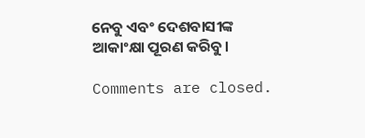ନେବୁ ଏବଂ ଦେଶବାସୀଙ୍କ ଆକାଂକ୍ଷା ପୂରଣ କରିବୁ।

Comments are closed.